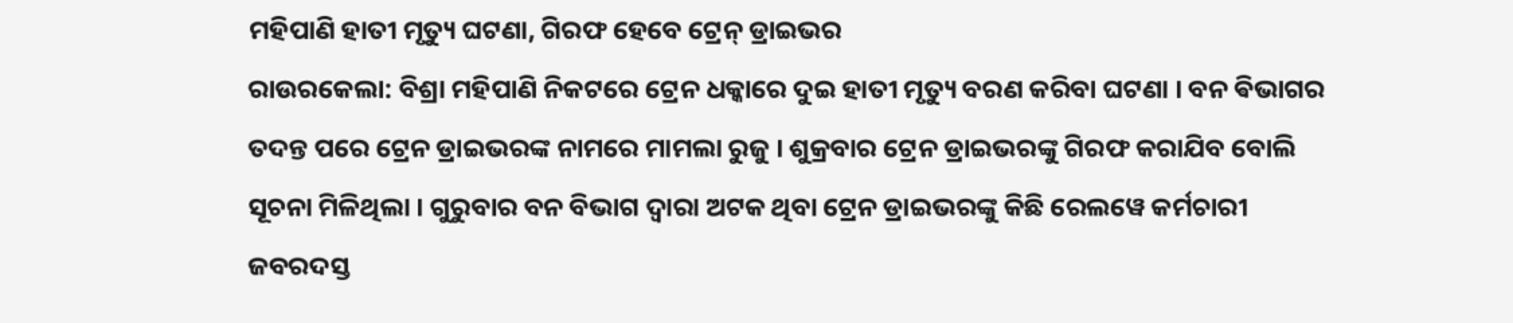ମହିପାଣି ହାତୀ ମୃତ୍ୟୁ ଘଟଣା, ଗିରଫ ହେବେ ଟ୍ରେନ୍ ଡ୍ରାଇଭର
ରାଉରକେଲା: ବିଶ୍ରା ମହିପାଣି ନିକଟରେ ଟ୍ରେନ ଧକ୍କାରେ ଦୁଇ ହାତୀ ମୃତ୍ୟୁ ବରଣ କରିବା ଘଟଣା । ବନ ଵିଭାଗର ତଦନ୍ତ ପରେ ଟ୍ରେନ ଡ୍ରାଇଭରଙ୍କ ନାମରେ ମାମଲା ରୁଜୁ । ଶୁକ୍ରବାର ଟ୍ରେନ ଡ୍ରାଇଭରଙ୍କୁ ଗିରଫ କରାଯିବ ବୋଲି ସୂଚନା ମିଳିଥିଲା । ଗୁରୁବାର ବନ ବିଭାଗ ଦ୍ୱାରା ଅଟକ ଥିବା ଟ୍ରେନ ଡ୍ରାଇଭରଙ୍କୁ କିଛି ରେଲୱେ କର୍ମଚାରୀ ଜବରଦସ୍ତ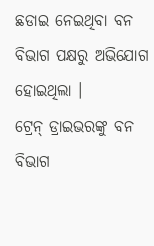ଛଡାଇ ନେଇଥିବା ବନ ବିଭାଗ ପକ୍ଷରୁ ଅଭିଯୋଗ ହୋଇଥିଲା ।
ଟ୍ରେନ୍ ଡ୍ରାଇଭରଙ୍କୁ ବନ ବିଭାଗ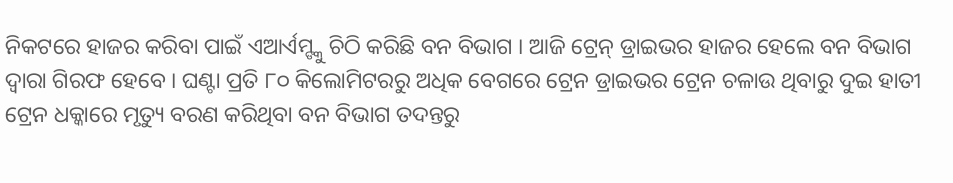ନିକଟରେ ହାଜର କରିବା ପାଇଁ ଏଆର୍ଏମ୍ଙ୍କୁ ଚିଠି କରିଛି ବନ ବିଭାଗ । ଆଜି ଟ୍ରେନ୍ ଡ୍ରାଇଭର ହାଜର ହେଲେ ବନ ବିଭାଗ ଦ୍ୱାରା ଗିରଫ ହେବେ । ଘଣ୍ଟା ପ୍ରତି ୮୦ କିଲୋମିଟରରୁ ଅଧିକ ବେଗରେ ଟ୍ରେନ ଡ୍ରାଇଭର ଟ୍ରେନ ଚଳାଉ ଥିବାରୁ ଦୁଇ ହାତୀ ଟ୍ରେନ ଧକ୍କାରେ ମୃତ୍ୟୁ ବରଣ କରିଥିବା ବନ ବିଭାଗ ତଦନ୍ତରୁ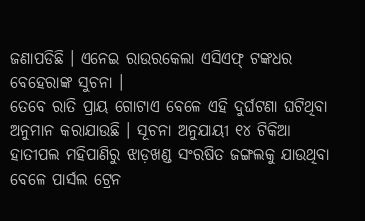ଜଣାପଡିଛି । ଏନେଇ ରାଉରକେଲା ଏସିଏଫ୍ ଟଙ୍କଧର ବେହେରାଙ୍କ ସୁଚନା ।
ତେବେ ରାତି ପ୍ରାୟ ଗୋଟାଏ ବେଳେ ଏହି ଦୁର୍ଘଟଣା ଘଟିଥିବା ଅନୁମାନ କରାଯାଉଛି । ସୂଚନା ଅନୁଯାୟୀ ୧୪ ଟିକିଆ ହାତୀପଲ ମହିପାଣିରୁ ଝାଡ଼ଖଣ୍ଡ ସଂରଷିତ ଜଙ୍ଗଲକୁ ଯାଉଥିବା ବେଳେ ପାର୍ସଲ ଟ୍ରେନ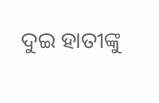ଦୁଇ ହାତୀଙ୍କୁ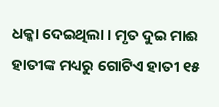ଧକ୍କା ଦେଇଥିଲା । ମୃତ ଦୁଇ ମାଈ ହାତୀଙ୍କ ମଧ୍ୟରୁ ଗୋଟିଏ ହାତୀ ୧୫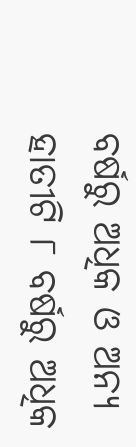ବର୍ଷରୁ ଅଧିକ ଓ ଅନ୍ୟ ହାତୀଟି ୮ ବର୍ଷରୁ ଅଧିକ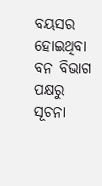ବୟସର ହୋଇଥିବା ବନ ବିଭାଗ ପକ୍ଷରୁ ସୂଚନା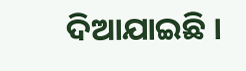ଦିଆଯାଇଛି ।